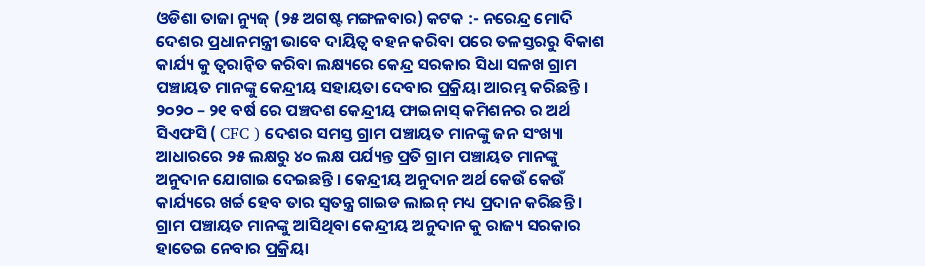ଓଡିଶା ତାଜା ନ୍ୟୁଜ୍ (୨୫ ଅଗଷ୍ଟ ମଙ୍ଗଳବାର) କଟକ :- ନରେନ୍ଦ୍ର ମୋଦି ଦେଶର ପ୍ରଧାନମନ୍ତ୍ରୀ ଭାବେ ଦାୟିତ୍ୱ ବହନ କରିବା ପରେ ତଳସ୍ତରରୁ ବିକାଶ କାର୍ଯ୍ୟ କୁ ତ୍ୱରାନ୍ୱିତ କରିବା ଲକ୍ଷ୍ୟରେ କେନ୍ଦ୍ର ସରକାର ସିଧା ସଳଖ ଗ୍ରାମ ପଞ୍ଚାୟତ ମାନଙ୍କୁ କେନ୍ଦ୍ରୀୟ ସହାୟତା ଦେବାର ପ୍ରକ୍ରିୟା ଆରମ୍ଭ କରିଛନ୍ତି । ୨୦୨୦ – ୨୧ ବର୍ଷ ରେ ପଞ୍ଚଦଶ କେନ୍ଦ୍ରୀୟ ଫାଇନାସ୍ କମିଶନର ର ଅର୍ଥ ସିଏଫସି ( CFC ) ଦେଶର ସମସ୍ତ ଗ୍ରାମ ପଞ୍ଚାୟତ ମାନଙ୍କୁ ଜନ ସଂଖ୍ୟା ଆଧାରରେ ୨୫ ଲକ୍ଷରୁ ୪୦ ଲକ୍ଷ ପର୍ଯ୍ୟନ୍ତ ପ୍ରତି ଗ୍ରାମ ପଞ୍ଚାୟତ ମାନଙ୍କୁ ଅନୁଦାନ ଯୋଗାଇ ଦେଇଛନ୍ତି । କେନ୍ଦ୍ରୀୟ ଅନୁଦାନ ଅର୍ଥ କେଉଁ କେଉଁ କାର୍ଯ୍ୟରେ ଖର୍ଚ୍ଚ ହେବ ତାର ସ୍ବତନ୍ତ୍ର ଗାଇଡ ଲାଇନ୍ ମଧ୍ୟ ପ୍ରଦାନ କରିଛନ୍ତି । ଗ୍ରାମ ପଞ୍ଚାୟତ ମାନଙ୍କୁ ଆସିଥିବା କେନ୍ଦ୍ରୀୟ ଅନୁଦାନ କୁ ରାଜ୍ୟ ସରକାର ହାତେଇ ନେବାର ପ୍ରକ୍ରିୟା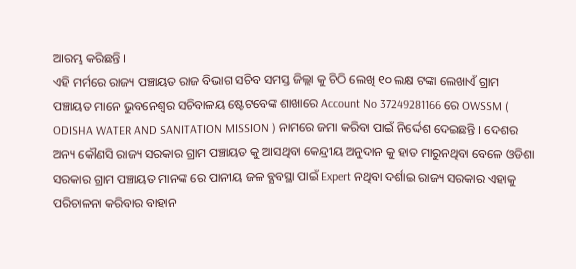ଆରମ୍ଭ କରିଛନ୍ତି ।
ଏହି ମର୍ମରେ ରାଜ୍ୟ ପଞ୍ଚାୟତ ରାଜ ବିଭାଗ ସଚିବ ସମସ୍ତ ଜିଲ୍ଲା କୁ ଚିଠି ଲେଖି ୧୦ ଲକ୍ଷ ଟଙ୍କା ଲେଖାଏଁ ଗ୍ରାମ ପଞ୍ଚାୟତ ମାନେ ଭୁବନେଶ୍ୱର ସଚିବାଳୟ ଷ୍ଟେଟବେଙ୍କ ଶାଖାରେ Account No 37249281166 ରେ OWSSM ( ODISHA WATER AND SANITATION MISSION ) ନାମରେ ଜମା କରିବା ପାଇଁ ନିର୍ଦ୍ଦେଶ ଦେଇଛନ୍ତି । ଦେଶର ଅନ୍ୟ କୌଣସି ରାଜ୍ୟ ସରକାର ଗ୍ରାମ ପଞ୍ଚାୟତ କୁ ଆସଥିବା କେନ୍ଦ୍ରୀୟ ଅନୁଦାନ କୁ ହାତ ମାରୁନଥିବା ବେଳେ ଓଡିଶା ସରକାର ଗ୍ରାମ ପଞ୍ଚାୟତ ମାନଙ୍କ ରେ ପାନୀୟ ଜଳ ବ୍ଯବସ୍ଥା ପାଇଁ Expert ନଥିବା ଦର୍ଶାଇ ରାଜ୍ୟ ସରକାର ଏହାକୁ ପରିଚାଳନା କରିବାର ବାହାନ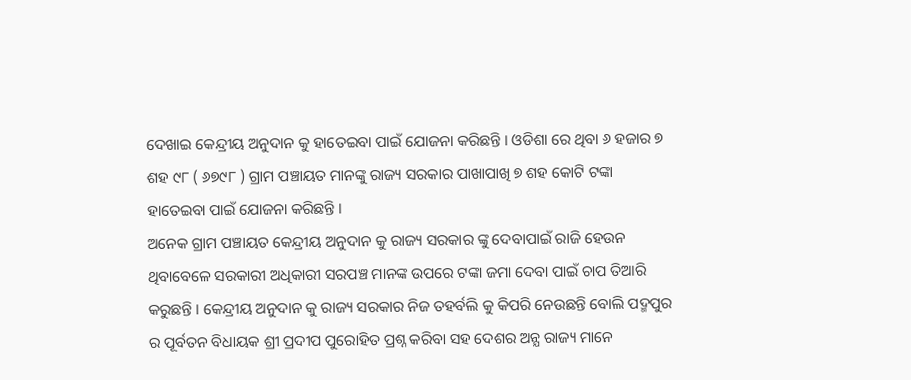ଦେଖାଇ କେନ୍ଦ୍ରୀୟ ଅନୁଦାନ କୁ ହାତେଇବା ପାଇଁ ଯୋଜନା କରିଛନ୍ତି । ଓଡିଶା ରେ ଥିବା ୬ ହଜାର ୭ ଶହ ୯୮ ( ୬୭୯୮ ) ଗ୍ରାମ ପଞ୍ଚାୟତ ମାନଙ୍କୁ ରାଜ୍ୟ ସରକାର ପାଖାପାଖି ୭ ଶହ କୋଟି ଟଙ୍କା ହାତେଇବା ପାଇଁ ଯୋଜନା କରିଛନ୍ତି ।
ଅନେକ ଗ୍ରାମ ପଞ୍ଚାୟତ କେନ୍ଦ୍ରୀୟ ଅନୁଦାନ କୁ ରାଜ୍ୟ ସରକାର ଙ୍କୁ ଦେବାପାଇଁ ରାଜି ହେଉନ ଥିବାବେଳେ ସରକାରୀ ଅଧିକାରୀ ସରପଞ୍ଚ ମାନଙ୍କ ଉପରେ ଟଙ୍କା ଜମା ଦେବା ପାଇଁ ଚାପ ତିଆରି କରୁଛନ୍ତି । କେନ୍ଦ୍ରୀୟ ଅନୁଦାନ କୁ ରାଜ୍ୟ ସରକାର ନିଜ ତହର୍ବଲି କୁ କିପରି ନେଉଛନ୍ତି ବୋଲି ପଦ୍ମପୁର ର ପୂର୍ବତନ ବିଧାୟକ ଶ୍ରୀ ପ୍ରଦୀପ ପୁରୋହିତ ପ୍ରଶ୍ନ କରିବା ସହ ଦେଶର ଅନ୍ଯ ରାଜ୍ୟ ମାନେ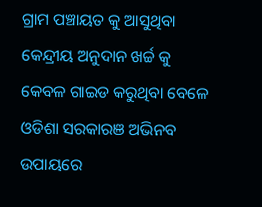ଗ୍ରାମ ପଞ୍ଚାୟତ କୁ ଆସୁଥିବା କେନ୍ଦ୍ରୀୟ ଅନୁଦାନ ଖର୍ଚ୍ଚ କୁ କେବଳ ଗାଇଡ କରୁଥିବା ବେଳେ ଓଡିଶା ସରକାରଞ ଅଭିନବ ଉପାୟରେ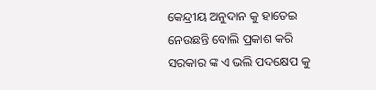କେନ୍ଦ୍ରୀୟ ଅନୁଦାନ କୁ ହାତେଇ ନେଉଛନ୍ତି ବୋଲି ପ୍ରକାଶ କରି ସରକାର ଙ୍କ ଏ ଭଲି ପଦକ୍ଷେପ କୁ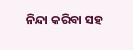ନିନ୍ଦା କରିବା ସହ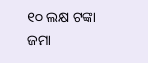୧୦ ଲକ୍ଷ ଟଙ୍କା ଜମା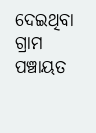ଦେଇଥିବା ଗ୍ରାମ ପଞ୍ଚାୟତ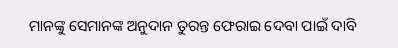ମାନଙ୍କୁ ସେମାନଙ୍କ ଅନୁଦାନ ତୁରନ୍ତ ଫେରାଇ ଦେବା ପାଇଁ ଦାବି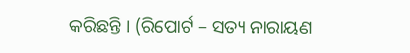କରିଛନ୍ତି । (ରିପୋର୍ଟ – ସତ୍ୟ ନାରାୟଣ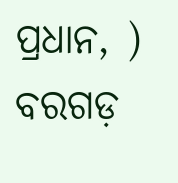ପ୍ରଧାନ, ) ବରଗଡ଼